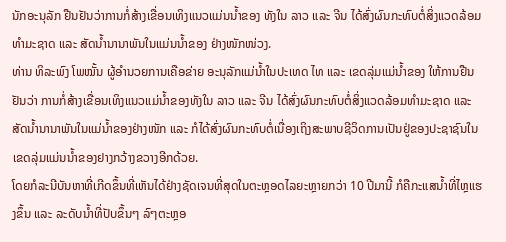ນັກອະນຸລັກ ຢືນຢັນວ່າການກໍ່ສ້າງເຂື່ອນເທິງແນວແມ່ນນ້ຳຂອງ ທັງໃນ ລາວ ແລະ ຈີນ ໄດ້ສົ່ງຜົນກະທົບຕໍ່ສິ່ງແວດລ້ອມທຳມະຊາດ ແລະ ສັດນ້ຳນານາພັນໃນແມ່ນນ້ຳຂອງ ຢ່າງໜັກໜ່ວງ.
ທ່ານ ທິລະພົງ ໂພໝັ້ນ ຜູ້ອຳນວຍການເຄືອຂ່າຍ ອະນຸລັກແມ່ນ້ຳໃນປະເທດ ໄທ ແລະ ເຂດລຸ່ມແມ່ນ້ຳຂອງ ໃຫ້ການຢືນຢັນວ່າ ການກໍ່ສ້າງເຂື່ອນເທິງແນວແມ່ນ້ຳຂອງທັງໃນ ລາວ ແລະ ຈີນ ໄດ້ສົ່ງຜົນກະທົບຕໍ່ສິ່ງແວດລ້ອມທຳມະຊາດ ແລະ ສັດນ້ຳນານາພັນໃນແມ່ນ້ຳຂອງຢ່າງໜັກ ແລະ ກໍໄດ້ສົ່ງຜົນກະທົບຕໍ່ເນື່ອງເຖິງສະພາບຊີວິດການເປັນຢູ່ຂອງປະຊາຊົນໃນເຂດລຸ່ມແມ່ນນ້ຳຂອງຢາງກວ້າງຂວາງອີກດ້ວຍ.
ໂດຍກໍລະນີບັນຫາທີ່ເກີດຂຶ້ນທີ່ເຫັນໄດ້ຢ່າງຊັດເຈນທີ່ສຸດໃນຕະຫຼອດໄລຍະຫຼາຍກວ່າ 10 ປີມານີ້ ກໍຄືກະແສນ້ຳທີ່ໄຫຼແຮງຂຶ້ນ ແລະ ລະດັບນ້ຳທີ່ປັບຂຶ້ນໆ ລົໆຕະຫຼອ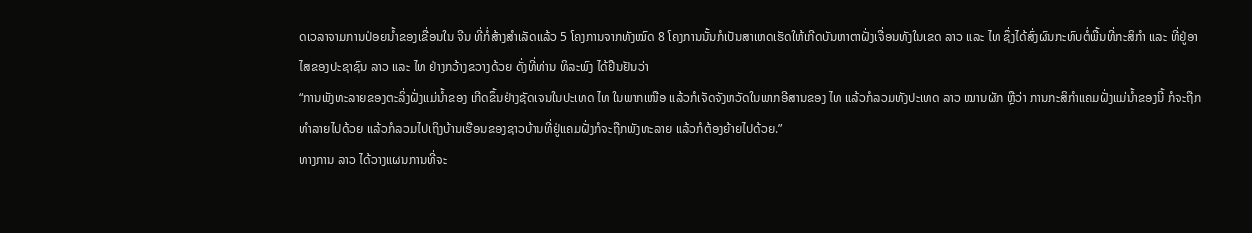ດເວລາຈາມການປ່ອຍນ້ຳຂອງເຂື່ອນໃນ ຈີນ ທີ່ກໍ່ສ້າງສຳເລັດແລ້ວ 5 ໂຄງການຈາກທັງໝົດ 8 ໂຄງການນັ້ນກໍເປັນສາເຫດເຮັດໃຫ້ເກີດບັນຫາຕາຝັ່ງເຈື່ອນທັງໃນເຂດ ລາວ ແລະ ໄທ ຊຶ່ງໄດ້ສົ່ງຜົນກະທົບຕໍ່ພື້ນທີ່ກະສິກຳ ແລະ ທີ່ຢູ່ອາໄສຂອງປະຊາຊົນ ລາວ ແລະ ໄທ ຢ່າງກວ້າງຂວາງດ້ວຍ ດັ່ງທີ່ທ່ານ ທິລະພົງ ໄດ້ຢືນຢັນວ່າ
“ການພັງທະລາຍຂອງຕະລິ່ງຝັ່ງແມ່ນ້ຳຂອງ ເກີດຂຶ້ນຢ່າງຊັດເຈນໃນປະເທດ ໄທ ໃນພາກເໜືອ ແລ້ວກໍເຈັດຈັງຫວັດໃນພາກອີສານຂອງ ໄທ ແລ້ວກໍລວມທັງປະເທດ ລາວ ໝານຜັກ ຫຼືວ່າ ການກະສິກຳແຄມຝັ່ງແມ່ນ້ຳຂອງນີ້ ກໍຈະຖືກທຳລາຍໄປດ້ວຍ ແລ້ວກໍລວມໄປເຖິງບ້ານເຮືອນຂອງຊາວບ້ານທີ່ຢູ່ແຄມຝັ່ງກໍຈະຖືກພັງທະລາຍ ແລ້ວກໍຕ້ອງຍ້າຍໄປດ້ວຍ.”
ທາງການ ລາວ ໄດ້ວາງແຜນການທີ່ຈະ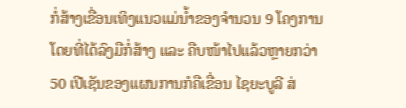ກໍ່ສ້າງເຂື່ອນເທິງແນວແມ່ນ້ຳຂອງຈຳນວນ 9 ໂຄງການໂດຍທີ່ໄດ້ລົງມືກໍ່ສ້າງ ແລະ ຄືບໜ້າໄປແລ້ວຫຼາຍກວ່າ 50 ເປີເຊັນຂອງແຜນການກໍຄືເຂື່ອນ ໄຊຍະບູລີ ສ່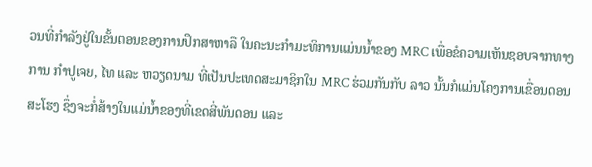ວນທີ່ກຳລັງຢູ່ໃນຂັ້ນຕອນຂອງການປຶກສາຫາລື ໃນຄະນະກຳມະທິການແມ່ນນ້ຳຂອງ MRC ເພື່ອຂໍຄວາມເຫັນຊອບຈາກທາງການ ກຳປູເຈຍ, ໄທ ແລະ ຫວຽດນາມ ທີ່ເປັນປະເທດສະມາຊິກໃນ MRC ຮ່ວມກັນກັບ ລາວ ນັ້ນກໍແມ່ນໂຄງການເຂື່ອນດອນສະໂຮງ ຊຶ່ງຈະກໍ່ສ້າງໃນແມ່ນ້ຳຂອງທີ່ເຂດສີ່ພັນດອນ ແລະ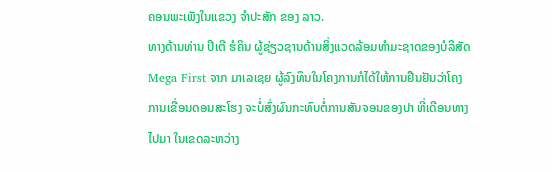ຄອນພະເພັງໃນແຂວງ ຈຳປະສັກ ຂອງ ລາວ.
ທາງດ້ານທ່ານ ປີເຕີ ຮໍຄິນ ຜູ້ຊ່ຽວຊານດ້ານສິ່ງແວດລ້ອມທຳມະຊາດຂອງບໍລິສັດ Mega First ຈາກ ມາເລເຊຍ ຜູ້ລົງທຶນໃນໂຄງການກໍໄດ້ໃຫ້ການຢືນຢັນວ່າໂຄງການເຂື່ອນດອນສະໂຮງ ຈະບໍ່ສົ່ງຜົນກະທົບຕໍ່ການສັນຈອນຂອງປາ ທີ່ເດືອນທາງ ໄປມາ ໃນເຂດລະຫວ່າງ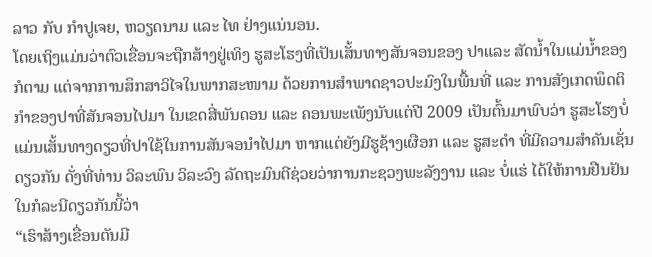ລາວ ກັບ ກຳປູເຈຍ, ຫວຽດນາມ ແລະ ໄທ ຢ່າງແນ່ນອນ.
ໂດຍເຖິງແມ່ນວ່າຕົວເຂື່ອນຈະຖືກສ້າງຢູ່ເທິງ ຮູສະໂຮງທີ່ເປັນເສັ້ນທາງສັນຈອນຂອງ ປາແລະ ສັດນ້ຳໃນແມ່ນ້ຳຂອງກໍຕາມ ແຕ່ຈາກການສຶກສາວິໄຈໃນພາກສະໜາມ ດ້ວຍການສຳພາດຊາວປະມົງໃນພື້ນທີ່ ແລະ ການສັງເກດພຶດຕິກຳຂອງປາທີ່ສັນຈອນໄປມາ ໃນເຂດສີ່ພັນດອນ ແລະ ຄອນພະເພັງນັບແຕ່ປີ 2009 ເປັນຕົ້ນມາພົບວ່າ ຮູສະໂຮງບໍ່ແມ່ນເສັ້ນທາງດຽວທີ່ປາໃຊ້ໃນການສັນຈອນຳໄປມາ ຫາກແຕ່ຍັງມີຮູຊ້າງເຜືອກ ແລະ ຮູສະດຳ ທີ່ມີຄວາມສຳຄັນເຊັ່ນດຽວກັນ ດັ່ງທີ່ທ່ານ ວິລະພົນ ວິລະວົງ ລັດຖະມົນຕີຊ່ວຍວ່າການກະຊວງພະລັງງານ ແລະ ບໍ່ແຮ່ ໄດ້ໃຫ້ການຢືນຢັນໃນກໍລະນີດຽວກັນນີ້ວ່າ
“ເຮົາສ້າງເຂື່ອນຕັນມີ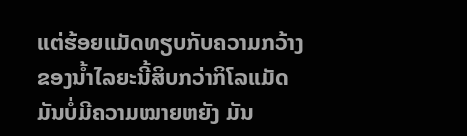ແຕ່ຮ້ອຍແມັດທຽບກັບຄວາມກວ້າງຂອງນ້ຳໄລຍະນີ້ສິບກວ່າກິໂລແມັດມັນບໍ່ມີຄວາມໝາຍຫຍັງ ມັນ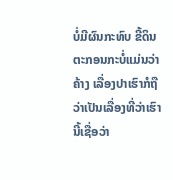ບໍ່ມີຜົນກະທົບ ຂີ້ດິນຕະກອນກະບໍ່ແມ່ນວ່າຄ້າງ ເລື່ອງປາເຮົາກໍຖືວ່າເປັນເລື່ອງທີ່ວ່າເຮົານີ້ເຊື່ອວ່າ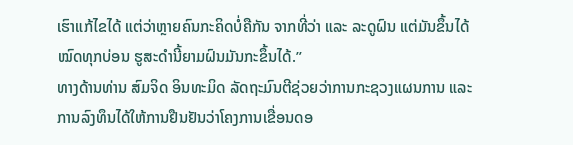ເຮົາແກ້ໄຂໄດ້ ແຕ່ວ່າຫຼາຍຄົນກະຄິດບໍ່ຄືກັນ ຈາກທີ່ວ່າ ແລະ ລະດູຝົນ ແຕ່ມັນຂຶ້ນໄດ້ໝົດທຸກບ່ອນ ຮູສະດຳນີ້ຍາມຝົນມັນກະຂຶ້ນໄດ້.”
ທາງດ້ານທ່ານ ສົມຈິດ ອິນທະມິດ ລັດຖະມົນຕີຊ່ວຍວ່າການກະຊວງແຜນການ ແລະ ການລົງທຶນໄດ້ໃຫ້ການຢືນຢັນວ່າໂຄງການເຂື່ອນດອ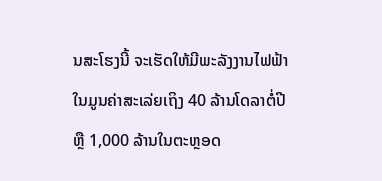ນສະໂຮງນີ້ ຈະເຮັດໃຫ້ມີພະລັງງານໄຟຟ້າໃນມູນຄ່າສະເລ່ຍເຖິງ 40 ລ້ານໂດລາຕໍ່ປີ ຫຼື 1,000 ລ້ານໃນຕະຫຼອດ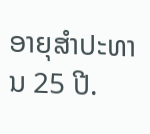ອາຍຸສຳປະທານ 25 ປີ.